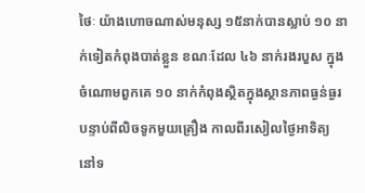ថៃៈ យ៉ាងហោចណាស់មនុស្ស ១៥នាក់បានស្លាប់ ១០ នាក់ទៀតកំពុងបាត់ខ្លួន ខណៈដែល ៤៦ នាក់រងរបួស ក្នុងចំណោមពួកគេ ១០ នាក់កំពុងស្ថិតក្នុងស្ថានភាពធ្ងន់ធ្ងរ បន្ទាប់ពីលិចទូកមួយគ្រឿង កាលពីរសៀលថ្ងៃអាទិត្យ នៅទ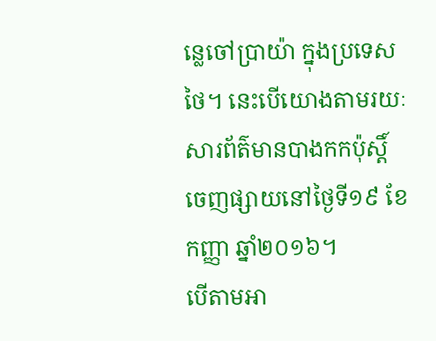ន្លេចៅប្រាយ៉ា ក្នុងប្រទេសថៃ។ នេះបើយោងតាមរយៈ សារព័ត៌មានបាងកកប៉ុស្ដិ៍ ចេញផ្សាយនៅថ្ងៃទី១៩ ខែកញ្ញា ឆ្នាំ២០១៦។
បើតាមអា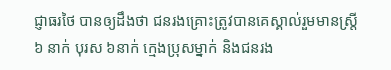ជ្ញាធរថៃ បានឲ្យដឹងថា ជនរងគ្រោះត្រូវបានគេស្គាល់រួមមានស្ត្រី ៦ នាក់ បុរស ៦នាក់ ក្មេងប្រុសម្នាក់ និងជនរង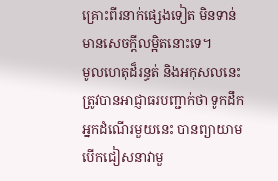គ្រោះពីរនាក់ផ្សេងទៀត មិនទាន់មានសេចក្ដីលម្អិតនោះទេ។
មូលហេតុដ៏រន្ធត់ និងអកុសលនេះ ត្រូវបានអាជ្ញាធរបញ្ជាក់ថា ទូកដឹកអ្នកដំណើរមួយនេះ បានព្យាយាមបើកជៀសនាវាមួ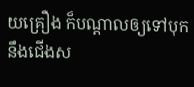យគ្រឿង ក៏បណ្ដាលឲ្យទៅបុកនឹងជើងស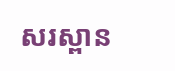សរស្ពាន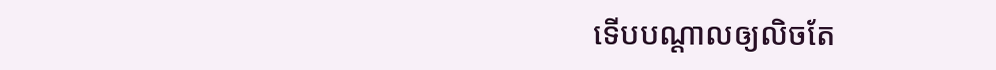ទើបបណ្ដាលឲ្យលិចតែ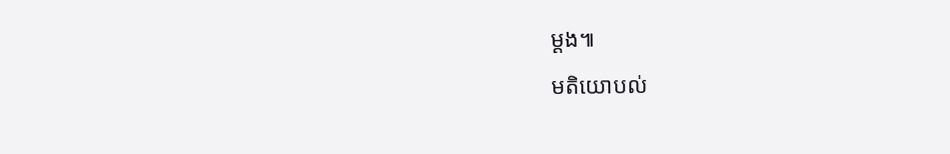ម្ដង៕
មតិយោបល់